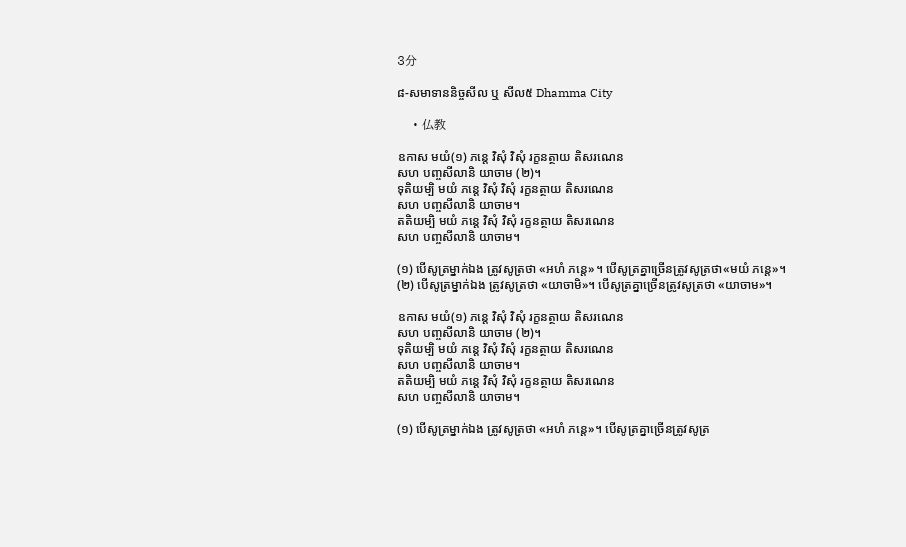3分

៨-សមាទាននិច្ចសីល ឬ សីល៥ Dhamma City

    • 仏教

ឧកាស មយំ(១) ភន្តេ វិសុំ វិសុំ រក្ខនត្ថាយ តិសរណេន
សហ បញ្ចសីលានិ យាចាម (២)។
ទុតិយម្បិ មយំ ភន្តេ វិសុំ វិសុំ រក្ខនត្ថាយ តិសរណេន
សហ បញ្ចសីលានិ យាចាម។
តតិយម្បិ មយំ ភន្តេ វិសុំ វិសុំ រក្ខនត្ថាយ តិសរណេន
សហ បញ្ចសីលានិ យាចាម។

(១) បើសូត្រម្នាក់ឯង ត្រូវសូត្រថា «អហំ ភន្តេ»។ បើសូត្រគ្នាច្រើនត្រូវសូត្រថា«មយំ ភន្តេ»។
(២) បើសូត្រម្នាក់ឯង ត្រូវសូត្រថា «យាចាមិ»។ បើសូត្រគ្នាច្រើនត្រូវសូត្រថា «យាចាម»។

ឧកាស មយំ(១) ភន្តេ វិសុំ វិសុំ រក្ខនត្ថាយ តិសរណេន
សហ បញ្ចសីលានិ យាចាម (២)។
ទុតិយម្បិ មយំ ភន្តេ វិសុំ វិសុំ រក្ខនត្ថាយ តិសរណេន
សហ បញ្ចសីលានិ យាចាម។
តតិយម្បិ មយំ ភន្តេ វិសុំ វិសុំ រក្ខនត្ថាយ តិសរណេន
សហ បញ្ចសីលានិ យាចាម។

(១) បើសូត្រម្នាក់ឯង ត្រូវសូត្រថា «អហំ ភន្តេ»។ បើសូត្រគ្នាច្រើនត្រូវសូត្រ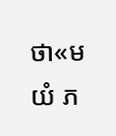ថា«មយំ ភ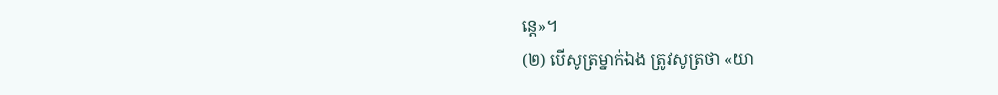ន្តេ»។
(២) បើសូត្រម្នាក់ឯង ត្រូវសូត្រថា «យា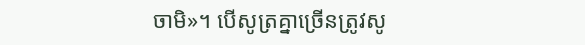ចាមិ»។ បើសូត្រគ្នាច្រើនត្រូវសូ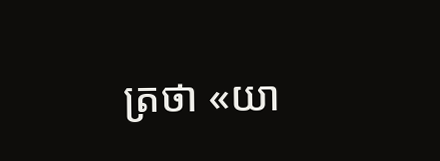ត្រថា «យា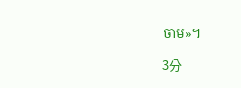ចាម»។

3分